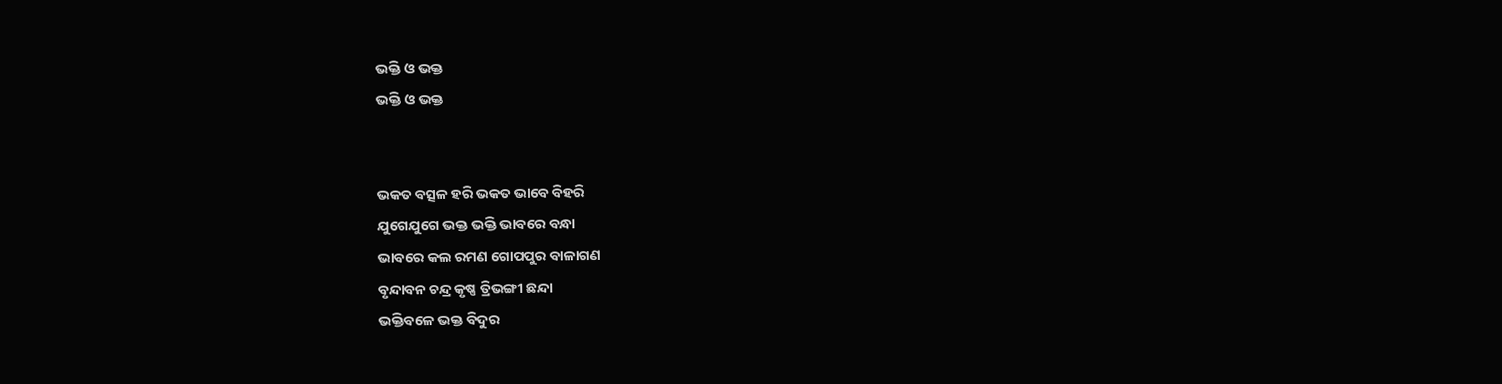ଭକ୍ତି ଓ ଭକ୍ତ
ଭକ୍ତି ଓ ଭକ୍ତ


ଭକତ ବତ୍ସଳ ହରି ଭକତ ଭାବେ ବିହରି
ଯୁଗେଯୁଗେ ଭକ୍ତ ଭକ୍ତି ଭାବରେ ବନ୍ଧା
ଭାବରେ କଲ ରମଣ ଗୋପପୁର ବାଳାଗଣ
ବୃନ୍ଦାବନ ଚନ୍ଦ୍ର କୃଷ୍ଣ ତ୍ରିଭଙ୍ଗୀ ଛନ୍ଦା
ଭକ୍ତିବଳେ ଭକ୍ତ ବିଦୁର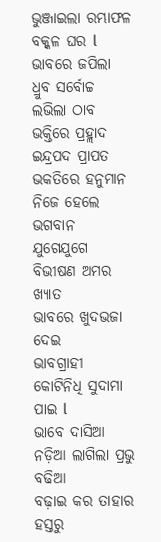ଭୁଞ୍ଜାଇଲା ରମ୍ଭାଫଳ ବକ୍କଳ ଘର l
ଭାବରେ ଜପିଲା ଧ୍ରୁବ ସର୍ବୋଚ୍ଚ ଲଭିଲା ଠାବ
ଭକ୍ତିରେ ପ୍ରହ୍ଲାଦ ଇନ୍ଦ୍ରପଦ ପ୍ରାପତ
ଭକତିରେ ହନୁମାନ ନିଜେ ହେଲେ ଭଗବାନ
ଯୁଗେଯୁଗେ ବିଭୀଷଣ ଅମର ଖ୍ୟାତ
ଭାବରେ ଖୁଦଭଜା ଦେଇ
ଭାବଗ୍ରାହୀ କୋଟିନିଧି ସୁଦାମା ପାଇ l
ଭାବେ ଦାସିଆ ନଡ଼ିଆ ଲାଗିଲା ପ୍ରଭୁ ବଢିଆ
ବଢ଼ାଇ କର ତାହାର ହସ୍ତରୁ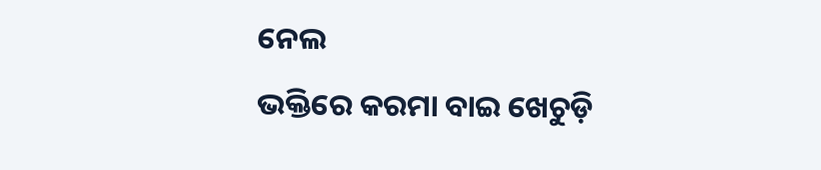ନେଲ
ଭକ୍ତିରେ କରମା ବାଇ ଖେଚୁଡ଼ି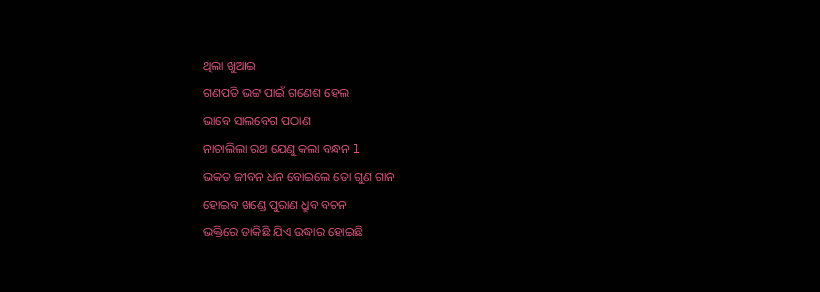ଥିଲା ଖୁଆଇ
ଗଣପତି ଭଟ୍ଟ ପାଇଁ ଗଣେଶ ହେଲ
ଭାବେ ସାଲବେଗ ପଠାଣ
ନାଚାଲିଲା ରଥ ଯେଣୁ କଲା ବନ୍ଧନ l
ଭକତ ଜୀବନ ଧନ ବୋଇଲେ ତୋ ଗୁଣ ଗାନ
ହୋଇବ ଖଣ୍ଡେ ପୁରାଣ ଧ୍ରୁବ ବଚନ
ଭକ୍ତିରେ ଡାକିଛି ଯିଏ ଉଦ୍ଧାର ହୋଇଛି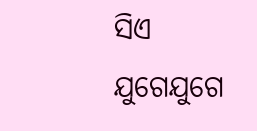ସିଏ
ଯୁଗେଯୁଗେ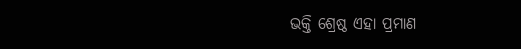ଭକ୍ତି ଶ୍ରେଷ୍ଠ ଏହା ପ୍ରମାଣ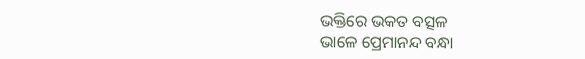ଭକ୍ତିରେ ଭକତ ବତ୍ସଳ
ଭାଳେ ପ୍ରେମାନନ୍ଦ ବନ୍ଧା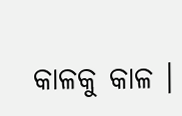କାଳକୁ କାଳ ।